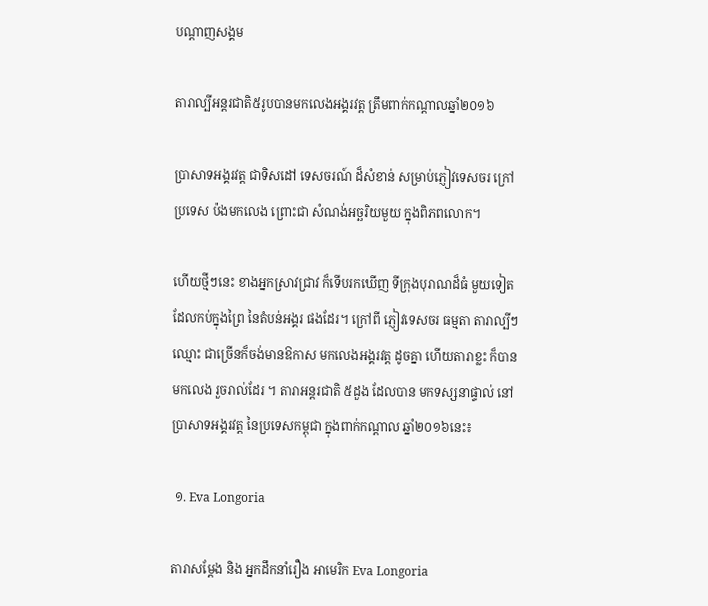បណ្តាញសង្គម

តារាល្បីអន្តរជាតិ៥រូបបានមកលេងអង្គរវត្ត ត្រឹមពាក់កណ្ដាលឆ្នាំ២០១៦

ប្រាសាទអង្គរវត្ត ជាទិសដៅ ទេសចរណ៍ ដ៏សំខាន់ សម្រាប់ភ្ញៀវទេសចរ ក្រៅប្រទេស ប៉ងមកលេង ព្រោះជា សំណង់អច្ឆរិយមួយ ក្នុងពិភពលោក។

ហើយថ្មីៗនេះ ខាងអ្នកស្រាវជ្រាវ ក៏ទើបរកឃើញ ទីក្រុងបុរាណដ៏ធំ មួយទៀត ដែលកប់ក្នុងព្រៃ នៃតំបន់អង្គរ ផងដែរ។ ក្រៅពី ភ្ញៀវទេសចរ ធម្មតា តារាល្បីៗឈ្មោះ ជាច្រើនក៏ចង់មានឱកាស មកលេងអង្គរវត្ត ដូចគ្នា ហើយតារាខ្លះ ក៏បានមកលេង រួចរាល់ដែរ ។ តារាអន្តរជាតិ ៥ដួង ដែលបាន មកទស្សនាផ្ទាល់ នៅប្រាសាទអង្គរវត្ត នៃប្រទេសកម្ពុជា ក្នុងពាក់កណ្ដាល ឆ្នាំ២០១៦នេះ៖

 ១. Eva Longoria

តារាសម្ដែង និង អ្នកដឹកនាំរឿង អាមេរិក Eva Longoria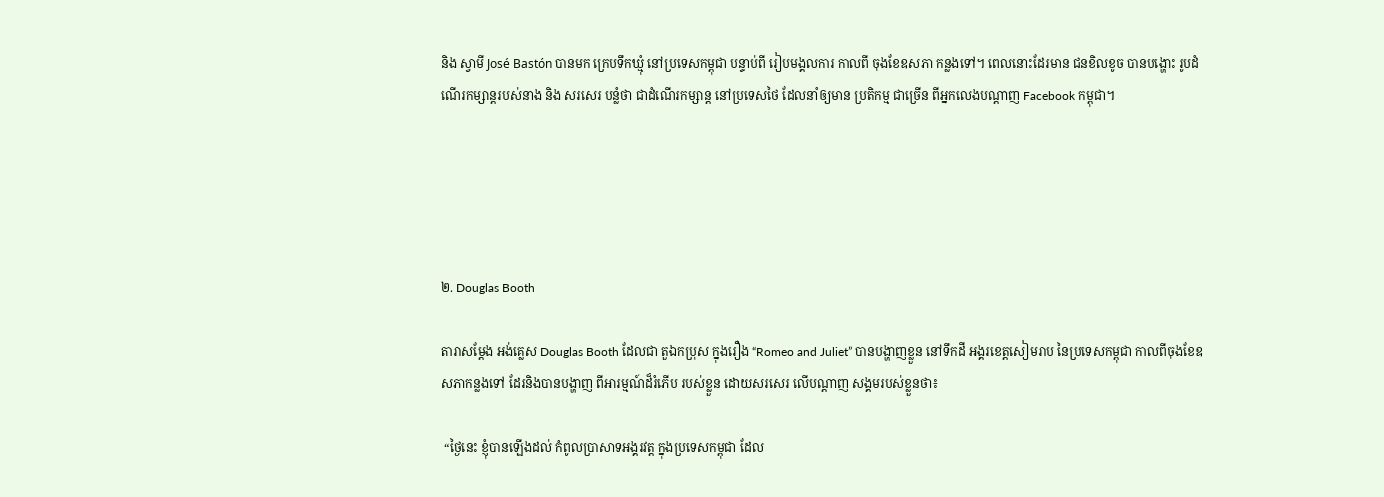និង ស្វាមី José Bastón បានមក ក្រេបទឹកឃ្មុំ នៅប្រទេសកម្ពុជា បន្ទាប់ពី រៀបមង្គលការ កាលពី ចុងខែឧសភា កន្លងទៅ។ ពេលនោះដែរមាន ជនខិលខូច បានបង្ហោះ រូបដំណើរកម្សាន្តរបស់នាង និង សរសេរ បន្លំថា ជាដំណើរកម្សាន្ត នៅប្រទេសថៃ ដែលនាំឲ្យមាន ប្រតិកម្ម ជាច្រើន ពីអ្នកលេងបណ្ដាញ Facebook កម្ពុជា។





២. Douglas Booth

តារាសម្ដែង អង់គ្លេស Douglas Booth ដែលជា តួឯកប្រុស ក្នុងរឿង “Romeo and Juliet” បានបង្ហាញខ្លួន នៅទឹកដី អង្គរខេត្តសៀមរាប នៃប្រទេសកម្ពុជា កាលពីចុងខែឧសភាកន្លងទៅ ដែរនិងបានបង្ហាញ ពីអារម្មណ៍ដ៏រំភើប របស់ខ្លួន ដោយសរសេរ លើបណ្ដាញ សង្គមរបស់ខ្លួនថា៖

 “ថ្ងៃនេះ ខ្ញុំបានឡើងដល់ កំពូលប្រាសាទអង្គរវត្ត ក្នុងប្រទេសកម្ពុជា ដែល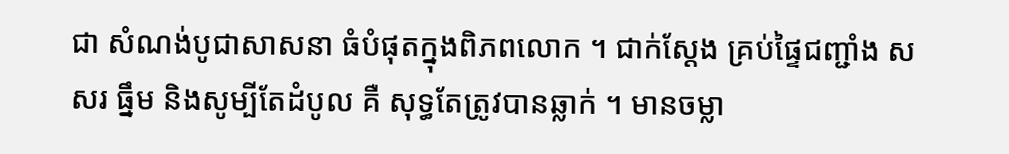ជា សំណង់បូជាសាសនា ធំបំផុតក្នុងពិភពលោក ។ ជាក់ស្ដែង គ្រប់ផ្ទៃជញ្ជាំង សសរ ធ្នឹម និងសូម្បីតែដំបូល គឺ សុទ្ធតែត្រូវបានឆ្លាក់ ។ មានចម្លា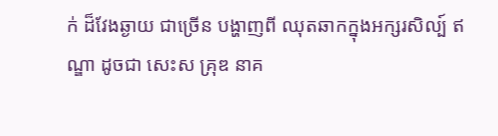ក់ ដ៏វែងឆ្ងាយ ជាច្រើន បង្ហាញពី ឈុតឆាកក្នុងអក្សរសិល្ប៍ ឥណ្ឌា ដូចជា សេះស គ្រុឌ នាគ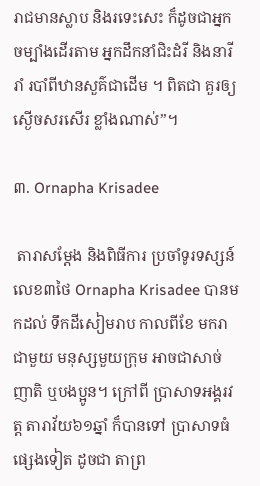រាជមានស្លាប និងរទេះសេះ ក៏ដូចជាអ្នកចម្បាំងដើរតាម អ្នកដឹកនាំជិះដំរី និងនារីរាំ របាំពីឋានសួគ៌ជាដើម ។ ពិតជា គួរឲ្យ ស្ងើចសរសើរ ខ្លាំងណាស់”។

៣. Ornapha Krisadee

 តារាសម្ដែង និងពិធីការ ប្រចាំទូរទស្សន៍ លេខ៣ថៃ Ornapha Krisadee បានមកដល់ ទឹកដីសៀមរាប កាលពីខែ មករា ជាមួយ មនុស្សមួយក្រុម អាចជាសាច់ញាតិ ឬបងប្អូន។ ក្រៅពី ប្រាសាទអង្គរវត្ត តារាវ័យ៦១ឆ្នាំ ក៏បានទៅ ប្រាសាទធំ ផ្សេងទៀត ដូចជា តាព្រ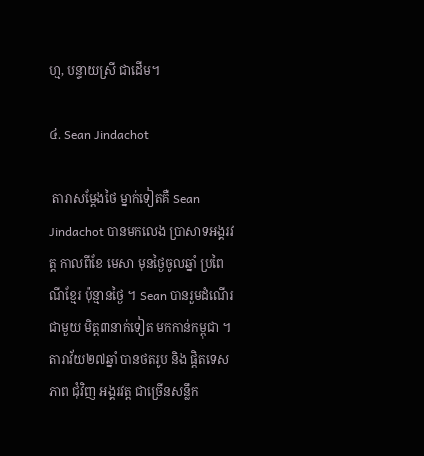ហ្ម, បន្ទាយស្រី ជាដើម។

៤. Sean Jindachot

 តារាសម្ដែងថៃ ម្នាក់ទៀតគឺ Sean Jindachot បានមកលេង ប្រាសាទអង្គរវត្ត កាលពីខែ មេសា មុនថ្ងៃចូលឆ្នាំ ប្រពៃណីខ្មែរ ប៉ុន្មានថ្ងៃ ។ Sean បានរួមដំណើរ ជាមួយ មិត្ត៣នាក់ទៀត មកកាន់កម្ពុជា ។ តារាវ័យ២៧ឆ្នាំ បានថតរូប និង ផ្ដិតទេសភាព ជុំវិញ អង្គរវត្ត ជាច្រើនសន្លឹក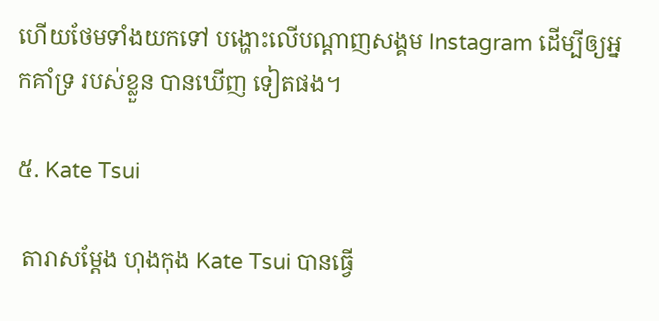ហើយថែមទាំងយកទៅ បង្ហោះលើបណ្ដាញសង្គម Instagram ដើម្បីឲ្យអ្នកគាំទ្រ របស់ខ្លួន បានឃើញ ទៀតផង។

៥. Kate Tsui

 តារាសម្ដែង ហុងកុង Kate Tsui បានធ្វើ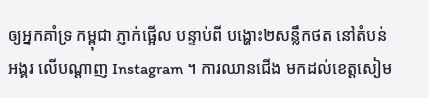ឲ្យអ្នកគាំទ្រ កម្ពុជា ភ្ញាក់ផ្អើល បន្ទាប់ពី បង្ហោះ២សន្លឹកថត នៅតំបន់ អង្គរ លើបណ្ដាញ Instagram ។ ការឈានជើង មកដល់ខេត្តសៀម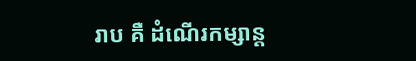រាប គឺ ដំណើរកម្សាន្ត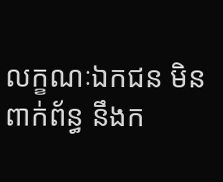លក្ខណៈឯកជន មិនពាក់ព័ន្ធ នឹងក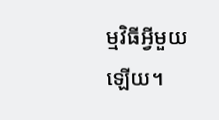ម្មវិធីអ្វីមួយឡើយ។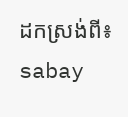ដកស្រង់ពី៖ sabay